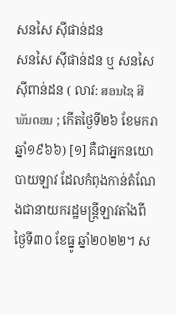សនសៃ ស៊ីផាន់ដន
សនសៃ ស៊ីផាន់ដន ឬ សនសៃ ស៊ីពាន់ដន ( លាវ: ສອນໄຊ ສີພັນດອນ ; កើតថ្ងៃទី២៦ ខែមករា ឆ្នាំ១៩៦៦) [១] គឺជាអ្នកនយោបាយឡាវ ដែលកំពុងកាន់តំណែងជានាយករដ្ឋមន្ត្រីឡាវតាំងពីថ្ងៃទី៣០ ខែធ្នូ ឆ្នាំ២០២២។ ស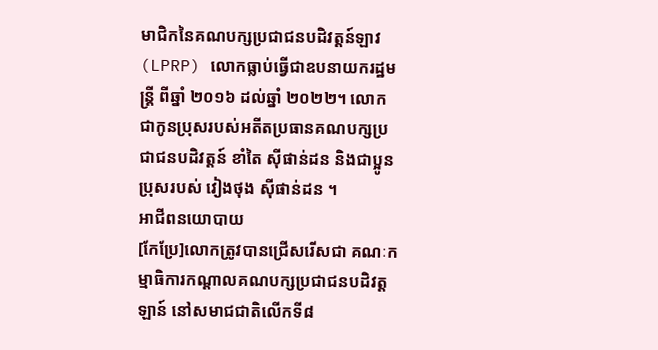មាជិកនៃគណបក្សប្រជាជនបដិវត្តន៍ឡាវ (LPRP) លោកធ្លាប់ធ្វើជាឧបនាយករដ្ឋមន្ត្រី ពីឆ្នាំ ២០១៦ ដល់ឆ្នាំ ២០២២។ លោកជាកូនប្រុសរបស់អតីតប្រធានគណបក្សប្រជាជនបដិវត្តន៍ ខាំតៃ ស៊ីផាន់ដន និងជាប្អូនប្រុសរបស់ វៀងថុង ស៊ីផាន់ដន ។
អាជីពនយោបាយ
[កែប្រែ]លោកត្រូវបានជ្រើសរើសជា គណៈកម្មាធិការកណ្តាលគណបក្សប្រជាជនបដិវត្តឡាន៍ នៅសមាជជាតិលើកទី៨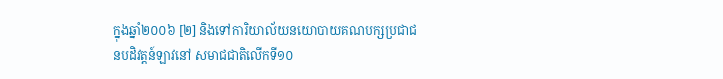ក្នុងឆ្នាំ២០០៦ [២] និងទៅការិយាល័យនយោបាយគណបក្សប្រជាជនបដិវត្តន៍ឡាវនៅ សមាជជាតិលើកទី១០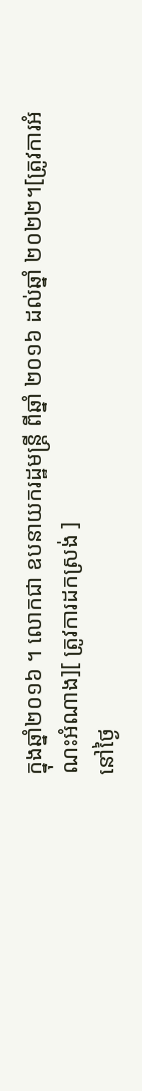ក្នុងឆ្នាំ២០១៦ ។ លោកជា ឧបនាយករដ្ឋមន្ត្រី ពីឆ្នាំ ២០១៦ ដល់ឆ្នាំ ២០២២។[ត្រូវការអំណះអំណាង][ ត្រូវការដកស្រង់ ]
នៅថ្ងៃ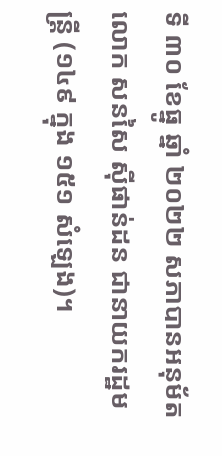ទី ៣០ ខែធ្នូ ឆ្នាំ ២០២២ សភាបានអនុម័ត លោក សនសៃ ស៊ីផាន់ដន ជានាយករដ្ឋមន្ត្រី (១៤៩ ក្នុង ១៥១ សំឡេង)។